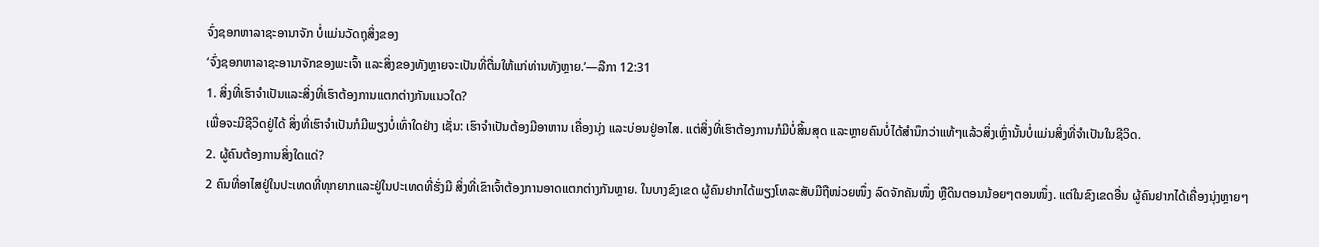ຈົ່ງຊອກຫາລາຊະອານາຈັກ ບໍ່ແມ່ນວັດຖຸສິ່ງຂອງ
‘ຈົ່ງຊອກຫາລາຊະອານາຈັກຂອງພະເຈົ້າ ແລະສິ່ງຂອງທັງຫຼາຍຈະເປັນທີ່ຕື່ມໃຫ້ແກ່ທ່ານທັງຫຼາຍ.’—ລືກາ 12:31
1. ສິ່ງທີ່ເຮົາຈຳເປັນແລະສິ່ງທີ່ເຮົາຕ້ອງການແຕກຕ່າງກັນແນວໃດ?
ເພື່ອຈະມີຊີວິດຢູ່ໄດ້ ສິ່ງທີ່ເຮົາຈຳເປັນກໍມີພຽງບໍ່ເທົ່າໃດຢ່າງ ເຊັ່ນ: ເຮົາຈຳເປັນຕ້ອງມີອາຫານ ເຄື່ອງນຸ່ງ ແລະບ່ອນຢູ່ອາໄສ. ແຕ່ສິ່ງທີ່ເຮົາຕ້ອງການກໍມີບໍ່ສິ້ນສຸດ ແລະຫຼາຍຄົນບໍ່ໄດ້ສຳນຶກວ່າແທ້ໆແລ້ວສິ່ງເຫຼົ່ານັ້ນບໍ່ແມ່ນສິ່ງທີ່ຈຳເປັນໃນຊີວິດ.
2. ຜູ້ຄົນຕ້ອງການສິ່ງໃດແດ່?
2 ຄົນທີ່ອາໄສຢູ່ໃນປະເທດທີ່ທຸກຍາກແລະຢູ່ໃນປະເທດທີ່ຮັ່ງມີ ສິ່ງທີ່ເຂົາເຈົ້າຕ້ອງການອາດແຕກຕ່າງກັນຫຼາຍ. ໃນບາງຂົງເຂດ ຜູ້ຄົນຢາກໄດ້ພຽງໂທລະສັບມືຖືໜ່ວຍໜຶ່ງ ລົດຈັກຄັນໜຶ່ງ ຫຼືດິນຕອນນ້ອຍໆຕອນໜຶ່ງ. ແຕ່ໃນຂົງເຂດອື່ນ ຜູ້ຄົນຢາກໄດ້ເຄື່ອງນຸ່ງຫຼາຍໆ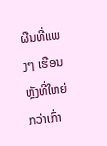ຜືນທີ່ແພງໆ ເຮືອນຫຼັງທີ່ໃຫຍ່ກວ່າເກົ່າ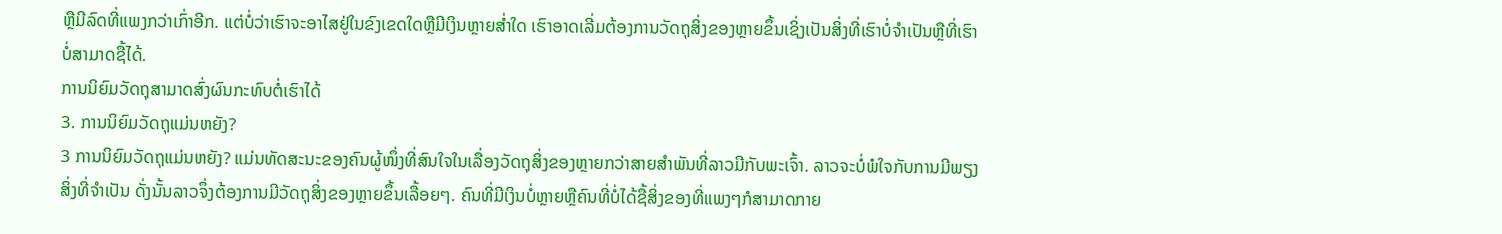ຫຼືມີລົດທີ່ແພງກວ່າເກົ່າອີກ. ແຕ່ບໍ່ວ່າເຮົາຈະອາໄສຢູ່ໃນຂົງເຂດໃດຫຼືມີເງິນຫຼາຍສໍ່າໃດ ເຮົາອາດເລີ່ມຕ້ອງການວັດຖຸສິ່ງຂອງຫຼາຍຂຶ້ນເຊິ່ງເປັນສິ່ງທີ່ເຮົາບໍ່ຈຳເປັນຫຼືທີ່ເຮົາບໍ່ສາມາດຊື້ໄດ້.
ການນິຍົມວັດຖຸສາມາດສົ່ງຜົນກະທົບຕໍ່ເຮົາໄດ້
3. ການນິຍົມວັດຖຸແມ່ນຫຍັງ?
3 ການນິຍົມວັດຖຸແມ່ນຫຍັງ? ແມ່ນທັດສະນະຂອງຄົນຜູ້ໜຶ່ງທີ່ສົນໃຈໃນເລື່ອງວັດຖຸສິ່ງຂອງຫຼາຍກວ່າສາຍສຳພັນທີ່ລາວມີກັບພະເຈົ້າ. ລາວຈະບໍ່ພໍໃຈກັບການມີພຽງສິ່ງທີ່ຈຳເປັນ ດັ່ງນັ້ນລາວຈຶ່ງຕ້ອງການມີວັດຖຸສິ່ງຂອງຫຼາຍຂຶ້ນເລື້ອຍໆ. ຄົນທີ່ມີເງິນບໍ່ຫຼາຍຫຼືຄົນທີ່ບໍ່ໄດ້ຊື້ສິ່ງຂອງທີ່ແພງໆກໍສາມາດກາຍ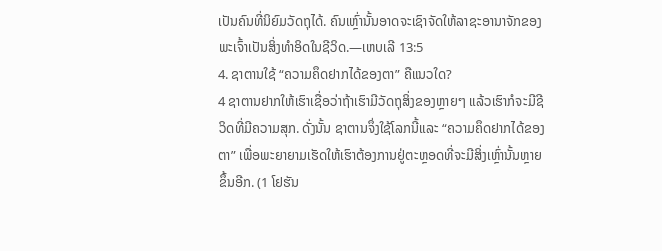ເປັນຄົນທີ່ນິຍົມວັດຖຸໄດ້. ຄົນເຫຼົ່ານັ້ນອາດຈະເຊົາຈັດໃຫ້ລາຊະອານາຈັກຂອງພະເຈົ້າເປັນສິ່ງທຳອິດໃນຊີວິດ.—ເຫບເລີ 13:5
4. ຊາຕານໃຊ້ “ຄວາມຄຶດຢາກໄດ້ຂອງຕາ” ຄືແນວໃດ?
4 ຊາຕານຢາກໃຫ້ເຮົາເຊື່ອວ່າຖ້າເຮົາມີວັດຖຸສິ່ງຂອງຫຼາຍໆ ແລ້ວເຮົາກໍຈະມີຊີວິດທີ່ມີຄວາມສຸກ. ດັ່ງນັ້ນ ຊາຕານຈຶ່ງໃຊ້ໂລກນີ້ແລະ “ຄວາມຄຶດຢາກໄດ້ຂອງຕາ” ເພື່ອພະຍາຍາມເຮັດໃຫ້ເຮົາຕ້ອງການຢູ່ຕະຫຼອດທີ່ຈະມີສິ່ງເຫຼົ່ານັ້ນຫຼາຍຂຶ້ນອີກ. (1 ໂຢຮັນ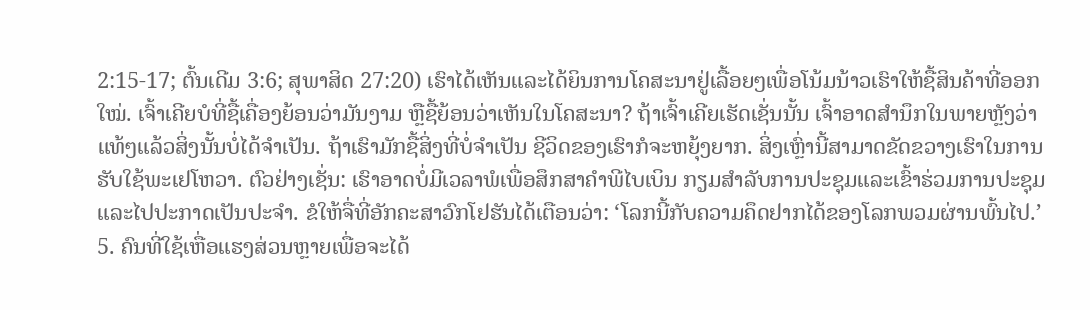2:15-17; ຕົ້ນເດີມ 3:6; ສຸພາສິດ 27:20) ເຮົາໄດ້ເຫັນແລະໄດ້ຍິນການໂຄສະນາຢູ່ເລື້ອຍໆເພື່ອໂນ້ມນ້າວເຮົາໃຫ້ຊື້ສິນຄ້າທີ່ອອກໃໝ່. ເຈົ້າເຄີຍບໍທີ່ຊື້ເຄື່ອງຍ້ອນວ່າມັນງາມ ຫຼືຊື້ຍ້ອນວ່າເຫັນໃນໂຄສະນາ? ຖ້າເຈົ້າເຄີຍເຮັດເຊັ່ນນັ້ນ ເຈົ້າອາດສຳນຶກໃນພາຍຫຼັງວ່າແທ້ໆແລ້ວສິ່ງນັ້ນບໍ່ໄດ້ຈຳເປັນ. ຖ້າເຮົາມັກຊື້ສິ່ງທີ່ບໍ່ຈຳເປັນ ຊີວິດຂອງເຮົາກໍຈະຫຍຸ້ງຍາກ. ສິ່ງເຫຼົ່ານີ້ສາມາດຂັດຂວາງເຮົາໃນການຮັບໃຊ້ພະເຢໂຫວາ. ຕົວຢ່າງເຊັ່ນ: ເຮົາອາດບໍ່ມີເວລາພໍເພື່ອສຶກສາຄຳພີໄບເບິນ ກຽມສຳລັບການປະຊຸມແລະເຂົ້າຮ່ວມການປະຊຸມ ແລະໄປປະກາດເປັນປະຈຳ. ຂໍໃຫ້ຈື່ທີ່ອັກຄະສາວົກໂຢຮັນໄດ້ເຕືອນວ່າ: ‘ໂລກນີ້ກັບຄວາມຄຶດຢາກໄດ້ຂອງໂລກພວມຜ່ານພົ້ນໄປ.’
5. ຄົນທີ່ໃຊ້ເຫື່ອແຮງສ່ວນຫຼາຍເພື່ອຈະໄດ້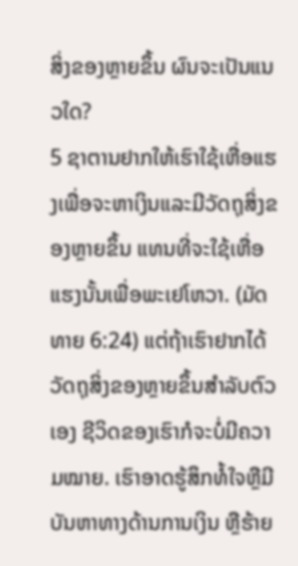ສິ່ງຂອງຫຼາຍຂຶ້ນ ຜົນຈະເປັນແນວໃດ?
5 ຊາຕານຢາກໃຫ້ເຮົາໃຊ້ເຫື່ອແຮງເພື່ອຈະຫາເງິນແລະມີວັດຖຸສິ່ງຂອງຫຼາຍຂຶ້ນ ແທນທີ່ຈະໃຊ້ເຫື່ອແຮງນັ້ນເພື່ອພະເຢໂຫວາ. (ມັດທາຍ 6:24) ແຕ່ຖ້າເຮົາຢາກໄດ້ວັດຖຸສິ່ງຂອງຫຼາຍຂຶ້ນສຳລັບຕົວເອງ ຊີວິດຂອງເຮົາກໍຈະບໍ່ມີຄວາມໝາຍ. ເຮົາອາດຮູ້ສຶກທໍ້ໃຈຫຼືມີບັນຫາທາງດ້ານການເງິນ ຫຼືຮ້າຍ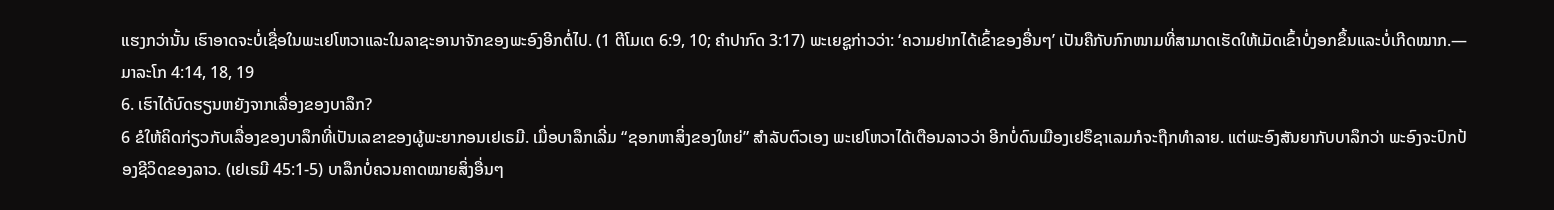ແຮງກວ່ານັ້ນ ເຮົາອາດຈະບໍ່ເຊື່ອໃນພະເຢໂຫວາແລະໃນລາຊະອານາຈັກຂອງພະອົງອີກຕໍ່ໄປ. (1 ຕີໂມເຕ 6:9, 10; ຄຳປາກົດ 3:17) ພະເຍຊູກ່າວວ່າ: ‘ຄວາມຢາກໄດ້ເຂົ້າຂອງອື່ນໆ’ ເປັນຄືກັບກົກໜາມທີ່ສາມາດເຮັດໃຫ້ເມັດເຂົ້າບໍ່ງອກຂຶ້ນແລະບໍ່ເກີດໝາກ.—ມາລະໂກ 4:14, 18, 19
6. ເຮົາໄດ້ບົດຮຽນຫຍັງຈາກເລື່ອງຂອງບາລຶກ?
6 ຂໍໃຫ້ຄິດກ່ຽວກັບເລື່ອງຂອງບາລຶກທີ່ເປັນເລຂາຂອງຜູ້ພະຍາກອນເຢເຣມີ. ເມື່ອບາລຶກເລີ່ມ “ຊອກຫາສິ່ງຂອງໃຫຍ່” ສຳລັບຕົວເອງ ພະເຢໂຫວາໄດ້ເຕືອນລາວວ່າ ອີກບໍ່ດົນເມືອງເຢຣຶຊາເລມກໍຈະຖືກທຳລາຍ. ແຕ່ພະອົງສັນຍາກັບບາລຶກວ່າ ພະອົງຈະປົກປ້ອງຊີວິດຂອງລາວ. (ເຢເຣມີ 45:1-5) ບາລຶກບໍ່ຄວນຄາດໝາຍສິ່ງອື່ນໆ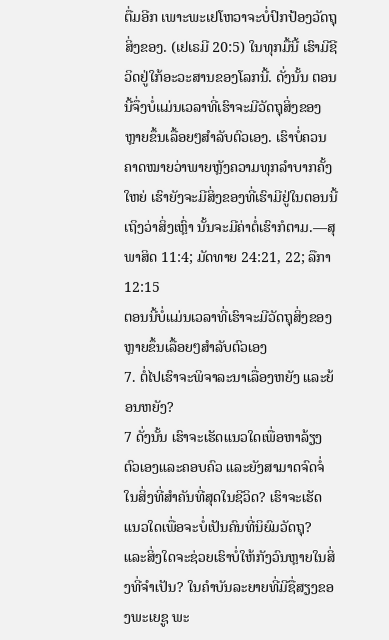ຕື່ມອີກ ເພາະພະເຢໂຫວາຈະບໍ່ປົກປ້ອງວັດຖຸສິ່ງຂອງ. (ເຢເຣມີ 20:5) ໃນທຸກມື້ນີ້ ເຮົາມີຊີວິດຢູ່ໃກ້ອະວະສານຂອງໂລກນີ້. ດັ່ງນັ້ນ ຕອນນີ້ຈຶ່ງບໍ່ແມ່ນເວລາທີ່ເຮົາຈະມີວັດຖຸສິ່ງຂອງຫຼາຍຂຶ້ນເລື້ອຍໆສຳລັບຕົວເອງ. ເຮົາບໍ່ຄວນຄາດໝາຍວ່າພາຍຫຼັງຄວາມທຸກລຳບາກຄັ້ງໃຫຍ່ ເຮົາຍັງຈະມີສິ່ງຂອງທີ່ເຮົາມີຢູ່ໃນຕອນນີ້ ເຖິງວ່າສິ່ງເຫຼົ່າ ນັ້ນຈະມີຄ່າຕໍ່ເຮົາກໍຕາມ.—ສຸພາສິດ 11:4; ມັດທາຍ 24:21, 22; ລືກາ 12:15
ຕອນນີ້ບໍ່ແມ່ນເວລາທີ່ເຮົາຈະມີວັດຖຸສິ່ງຂອງຫຼາຍຂຶ້ນເລື້ອຍໆສຳລັບຕົວເອງ
7. ຕໍ່ໄປເຮົາຈະພິຈາລະນາເລື່ອງຫຍັງ ແລະຍ້ອນຫຍັງ?
7 ດັ່ງນັ້ນ ເຮົາຈະເຮັດແນວໃດເພື່ອຫາລ້ຽງຕົວເອງແລະຄອບຄົວ ແລະຍັງສາມາດຈົດຈໍ່ໃນສິ່ງທີ່ສຳຄັນທີ່ສຸດໃນຊີວິດ? ເຮົາຈະເຮັດແນວໃດເພື່ອຈະບໍ່ເປັນຄົນທີ່ນິຍົມວັດຖຸ? ແລະສິ່ງໃດຈະຊ່ວຍເຮົາບໍ່ໃຫ້ກັງວົນຫຼາຍໃນສິ່ງທີ່ຈຳເປັນ? ໃນຄຳບັນລະຍາຍທີ່ມີຊື່ສຽງຂອງພະເຍຊູ ພະ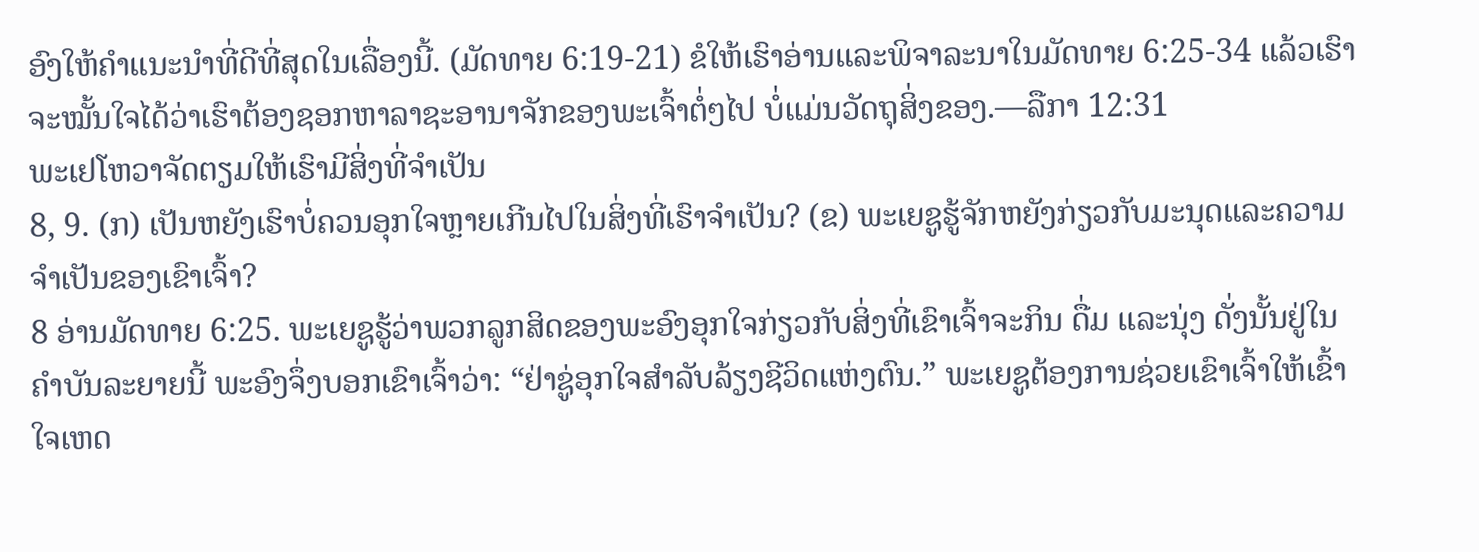ອົງໃຫ້ຄຳແນະນຳທີ່ດີທີ່ສຸດໃນເລື່ອງນີ້. (ມັດທາຍ 6:19-21) ຂໍໃຫ້ເຮົາອ່ານແລະພິຈາລະນາໃນມັດທາຍ 6:25-34 ແລ້ວເຮົາຈະໝັ້ນໃຈໄດ້ວ່າເຮົາຕ້ອງຊອກຫາລາຊະອານາຈັກຂອງພະເຈົ້າຕໍ່ໆໄປ ບໍ່ແມ່ນວັດຖຸສິ່ງຂອງ.—ລືກາ 12:31
ພະເຢໂຫວາຈັດຕຽມໃຫ້ເຮົາມີສິ່ງທີ່ຈຳເປັນ
8, 9. (ກ) ເປັນຫຍັງເຮົາບໍ່ຄວນອຸກໃຈຫຼາຍເກີນໄປໃນສິ່ງທີ່ເຮົາຈຳເປັນ? (ຂ) ພະເຍຊູຮູ້ຈັກຫຍັງກ່ຽວກັບມະນຸດແລະຄວາມຈຳເປັນຂອງເຂົາເຈົ້າ?
8 ອ່ານມັດທາຍ 6:25. ພະເຍຊູຮູ້ວ່າພວກລູກສິດຂອງພະອົງອຸກໃຈກ່ຽວກັບສິ່ງທີ່ເຂົາເຈົ້າຈະກິນ ດື່ມ ແລະນຸ່ງ ດັ່ງນັ້ນຢູ່ໃນຄຳບັນລະຍາຍນີ້ ພະອົງຈຶ່ງບອກເຂົາເຈົ້າວ່າ: “ຢ່າຊູ່ອຸກໃຈສຳລັບລ້ຽງຊີວິດແຫ່ງຕົນ.” ພະເຍຊູຕ້ອງການຊ່ວຍເຂົາເຈົ້າໃຫ້ເຂົ້າໃຈເຫດ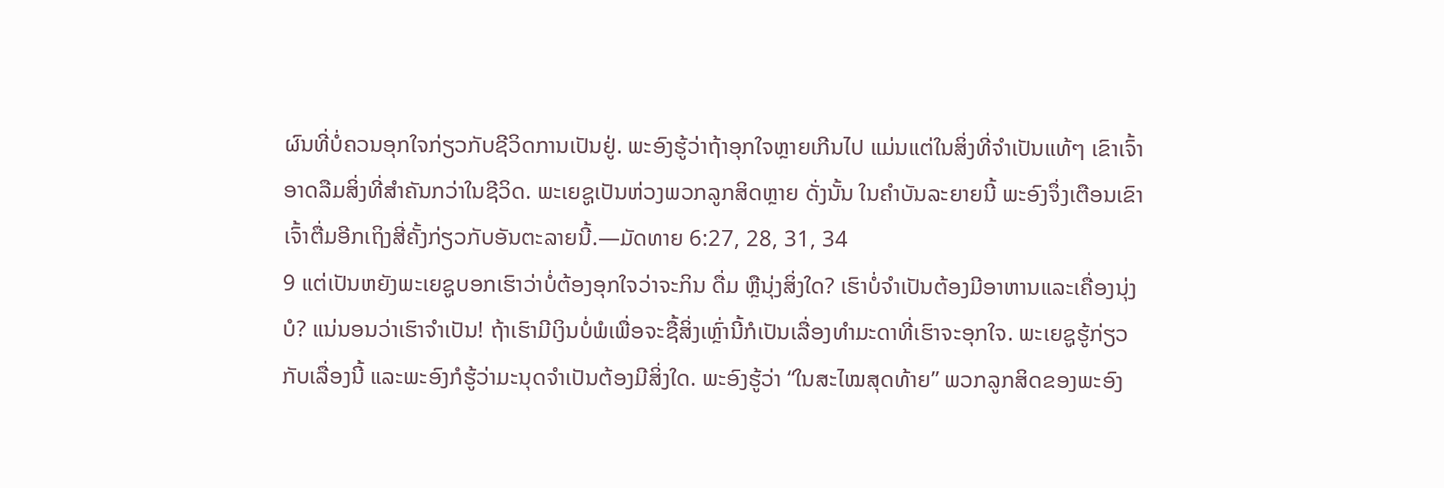ຜົນທີ່ບໍ່ຄວນອຸກໃຈກ່ຽວກັບຊີວິດການເປັນຢູ່. ພະອົງຮູ້ວ່າຖ້າອຸກໃຈຫຼາຍເກີນໄປ ແມ່ນແຕ່ໃນສິ່ງທີ່ຈຳເປັນແທ້ໆ ເຂົາເຈົ້າອາດລືມສິ່ງທີ່ສຳຄັນກວ່າໃນຊີວິດ. ພະເຍຊູເປັນຫ່ວງພວກລູກສິດຫຼາຍ ດັ່ງນັ້ນ ໃນຄຳບັນລະຍາຍນີ້ ພະອົງຈຶ່ງເຕືອນເຂົາເຈົ້າຕື່ມອີກເຖິງສີ່ຄັ້ງກ່ຽວກັບອັນຕະລາຍນີ້.—ມັດທາຍ 6:27, 28, 31, 34
9 ແຕ່ເປັນຫຍັງພະເຍຊູບອກເຮົາວ່າບໍ່ຕ້ອງອຸກໃຈວ່າຈະກິນ ດື່ມ ຫຼືນຸ່ງສິ່ງໃດ? ເຮົາບໍ່ຈຳເປັນຕ້ອງມີອາຫານແລະເຄື່ອງນຸ່ງບໍ? ແນ່ນອນວ່າເຮົາຈຳເປັນ! ຖ້າເຮົາມີເງິນບໍ່ພໍເພື່ອຈະຊື້ສິ່ງເຫຼົ່ານີ້ກໍເປັນເລື່ອງທຳມະດາທີ່ເຮົາຈະອຸກໃຈ. ພະເຍຊູຮູ້ກ່ຽວກັບເລື່ອງນີ້ ແລະພະອົງກໍຮູ້ວ່າມະນຸດຈຳເປັນຕ້ອງມີສິ່ງໃດ. ພະອົງຮູ້ວ່າ “ໃນສະໄໝສຸດທ້າຍ” ພວກລູກສິດຂອງພະອົງ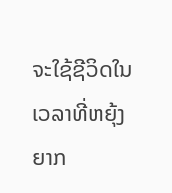ຈະໃຊ້ຊີວິດໃນເວລາທີ່ຫຍຸ້ງຍາກ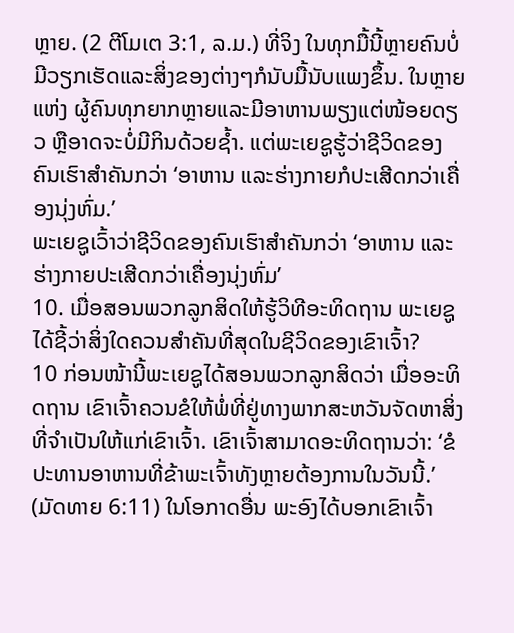ຫຼາຍ. (2 ຕີໂມເຕ 3:1, ລ.ມ.) ທີ່ຈິງ ໃນທຸກມື້ນີ້ຫຼາຍຄົນບໍ່ມີວຽກເຮັດແລະສິ່ງຂອງຕ່າງໆກໍນັບມື້ນັບແພງຂຶ້ນ. ໃນຫຼາຍແຫ່ງ ຜູ້ຄົນທຸກຍາກຫຼາຍແລະມີອາຫານພຽງແຕ່ໜ້ອຍດຽວ ຫຼືອາດຈະບໍ່ມີກິນດ້ວຍຊໍ້າ. ແຕ່ພະເຍຊູຮູ້ວ່າຊີວິດຂອງຄົນເຮົາສຳຄັນກວ່າ ‘ອາຫານ ແລະຮ່າງກາຍກໍປະເສີດກວ່າເຄື່ອງນຸ່ງຫົ່ມ.’
ພະເຍຊູເວົ້າວ່າຊີວິດຂອງຄົນເຮົາສຳຄັນກວ່າ ‘ອາຫານ ແລະຮ່າງກາຍປະເສີດກວ່າເຄື່ອງນຸ່ງຫົ່ມ’
10. ເມື່ອສອນພວກລູກສິດໃຫ້ຮູ້ວິທີອະທິດຖານ ພະເຍຊູໄດ້ຊີ້ວ່າສິ່ງໃດຄວນສຳຄັນທີ່ສຸດໃນຊີວິດຂອງເຂົາເຈົ້າ?
10 ກ່ອນໜ້ານີ້ພະເຍຊູໄດ້ສອນພວກລູກສິດວ່າ ເມື່ອອະທິດຖານ ເຂົາເຈົ້າຄວນຂໍໃຫ້ພໍ່ທີ່ຢູ່ທາງພາກສະຫວັນຈັດຫາສິ່ງທີ່ຈຳເປັນໃຫ້ແກ່ເຂົາເຈົ້າ. ເຂົາເຈົ້າສາມາດອະທິດຖານວ່າ: ‘ຂໍປະທານອາຫານທີ່ຂ້າພະເຈົ້າທັງຫຼາຍຕ້ອງການໃນວັນນີ້.’ (ມັດທາຍ 6:11) ໃນໂອກາດອື່ນ ພະອົງໄດ້ບອກເຂົາເຈົ້າ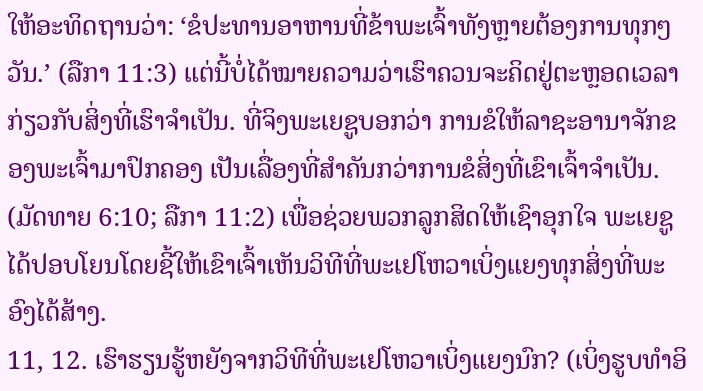ໃຫ້ອະທິດຖານວ່າ: ‘ຂໍປະທານອາຫານທີ່ຂ້າພະເຈົ້າທັງຫຼາຍຕ້ອງການທຸກໆວັນ.’ (ລືກາ 11:3) ແຕ່ນີ້ບໍ່ໄດ້ໝາຍຄວາມວ່າເຮົາຄວນຈະຄິດຢູ່ຕະຫຼອດເວລາກ່ຽວກັບສິ່ງທີ່ເຮົາຈຳເປັນ. ທີ່ຈິງພະເຍຊູບອກວ່າ ການຂໍໃຫ້ລາຊະອານາຈັກຂອງພະເຈົ້າມາປົກຄອງ ເປັນເລື່ອງທີ່ສຳຄັນກວ່າການຂໍສິ່ງທີ່ເຂົາເຈົ້າຈຳເປັນ. (ມັດທາຍ 6:10; ລືກາ 11:2) ເພື່ອຊ່ວຍພວກລູກສິດໃຫ້ເຊົາອຸກໃຈ ພະເຍຊູໄດ້ປອບໂຍນໂດຍຊີ້ໃຫ້ເຂົາເຈົ້າເຫັນວິທີທີ່ພະເຢໂຫວາເບິ່ງແຍງທຸກສິ່ງທີ່ພະອົງໄດ້ສ້າງ.
11, 12. ເຮົາຮຽນຮູ້ຫຍັງຈາກວິທີທີ່ພະເຢໂຫວາເບິ່ງແຍງນົກ? (ເບິ່ງຮູບທຳອິ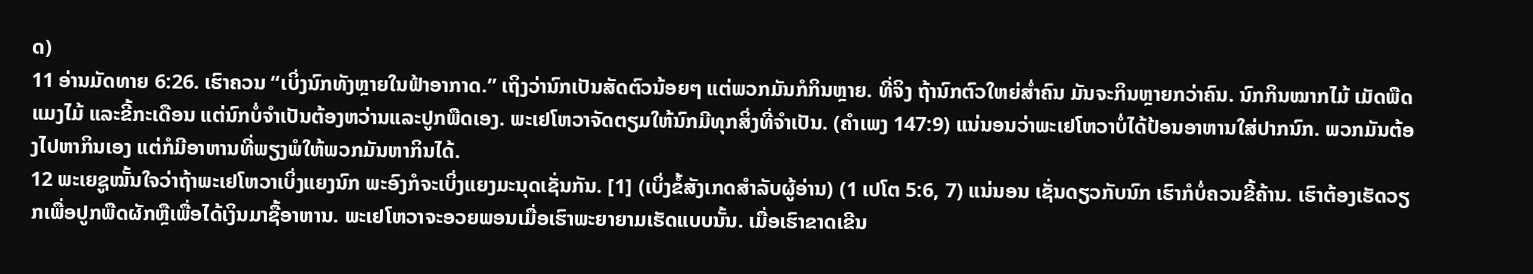ດ)
11 ອ່ານມັດທາຍ 6:26. ເຮົາຄວນ “ເບິ່ງນົກທັງຫຼາຍໃນຟ້າອາກາດ.” ເຖິງວ່ານົກເປັນສັດຕົວນ້ອຍໆ ແຕ່ພວກມັນກໍກິນຫຼາຍ. ທີ່ຈິງ ຖ້ານົກຕົວໃຫຍ່ສໍ່າຄົນ ມັນຈະກິນຫຼາຍກວ່າຄົນ. ນົກກິນໝາກໄມ້ ເມັດພືດ ແມງໄມ້ ແລະຂີ້ກະເດືອນ ແຕ່ນົກບໍ່ຈຳເປັນຕ້ອງຫວ່ານແລະປູກພືດເອງ. ພະເຢໂຫວາຈັດຕຽມໃຫ້ນົກມີທຸກສິ່ງທີ່ຈຳເປັນ. (ຄຳເພງ 147:9) ແນ່ນອນວ່າພະເຢໂຫວາບໍ່ໄດ້ປ້ອນອາຫານໃສ່ປາກນົກ. ພວກມັນຕ້ອງໄປຫາກິນເອງ ແຕ່ກໍມີອາຫານທີ່ພຽງພໍໃຫ້ພວກມັນຫາກິນໄດ້.
12 ພະເຍຊູໝັ້ນໃຈວ່າຖ້າພະເຢໂຫວາເບິ່ງແຍງນົກ ພະອົງກໍຈະເບິ່ງແຍງມະນຸດເຊັ່ນກັນ. [1] (ເບິ່ງຂໍ້ສັງເກດສຳລັບຜູ້ອ່ານ) (1 ເປໂຕ 5:6, 7) ແນ່ນອນ ເຊັ່ນດຽວກັບນົກ ເຮົາກໍບໍ່ຄວນຂີ້ຄ້ານ. ເຮົາຕ້ອງເຮັດວຽກເພື່ອປູກພືດຜັກຫຼືເພື່ອໄດ້ເງິນມາຊື້ອາຫານ. ພະເຢໂຫວາຈະອວຍພອນເມື່ອເຮົາພະຍາຍາມເຮັດແບບນັ້ນ. ເມື່ອເຮົາຂາດເຂີນ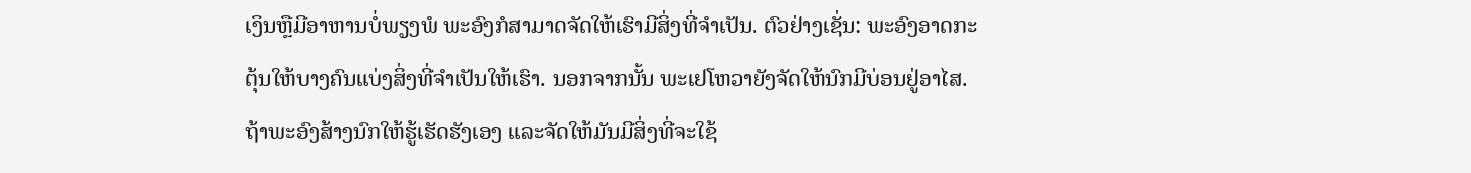ເງິນຫຼືມີອາຫານບໍ່ພຽງພໍ ພະອົງກໍສາມາດຈັດໃຫ້ເຮົາມີສິ່ງທີ່ຈຳເປັນ. ຕົວຢ່າງເຊັ່ນ: ພະອົງອາດກະຕຸ້ນໃຫ້ບາງຄົນແບ່ງສິ່ງທີ່ຈຳເປັນໃຫ້ເຮົາ. ນອກຈາກນັ້ນ ພະເຢໂຫວາຍັງຈັດໃຫ້ນົກມີບ່ອນຢູ່ອາໄສ. ຖ້າພະອົງສ້າງນົກໃຫ້ຮູ້ເຮັດຮັງເອງ ແລະຈັດໃຫ້ມັນມີສິ່ງທີ່ຈະໃຊ້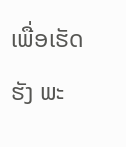ເພື່ອເຮັດຮັງ ພະ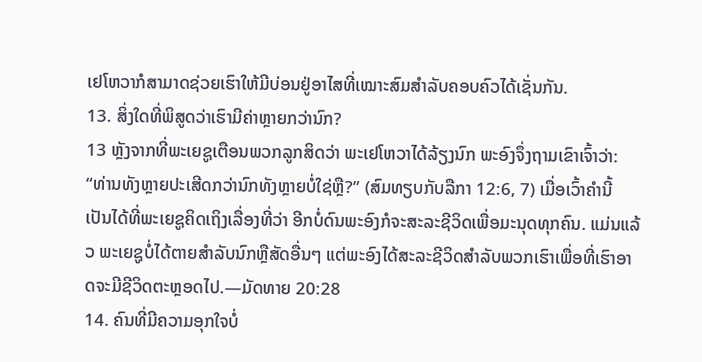ເຢໂຫວາກໍສາມາດຊ່ວຍເຮົາໃຫ້ມີບ່ອນຢູ່ອາໄສທີ່ເໝາະສົມສຳລັບຄອບຄົວໄດ້ເຊັ່ນກັນ.
13. ສິ່ງໃດທີ່ພິສູດວ່າເຮົາມີຄ່າຫຼາຍກວ່ານົກ?
13 ຫຼັງຈາກທີ່ພະເຍຊູເຕືອນພວກລູກສິດວ່າ ພະເຢໂຫວາໄດ້ລ້ຽງນົກ ພະອົງຈຶ່ງຖາມເຂົາເຈົ້າວ່າ: “ທ່ານທັງຫຼາຍປະເສີດກວ່ານົກທັງຫຼາຍບໍ່ໃຊ່ຫຼື?” (ສົມທຽບກັບລືກາ 12:6, 7) ເມື່ອເວົ້າຄຳນີ້ ເປັນໄດ້ທີ່ພະເຍຊູຄິດເຖິງເລື່ອງທີ່ວ່າ ອີກບໍ່ດົນພະອົງກໍຈະສະລະຊີວິດເພື່ອມະນຸດທຸກຄົນ. ແມ່ນແລ້ວ ພະເຍຊູບໍ່ໄດ້ຕາຍສຳລັບນົກຫຼືສັດອື່ນໆ ແຕ່ພະອົງໄດ້ສະລະຊີວິດສຳລັບພວກເຮົາເພື່ອທີ່ເຮົາອາດຈະມີຊີວິດຕະຫຼອດໄປ.—ມັດທາຍ 20:28
14. ຄົນທີ່ມີຄວາມອຸກໃຈບໍ່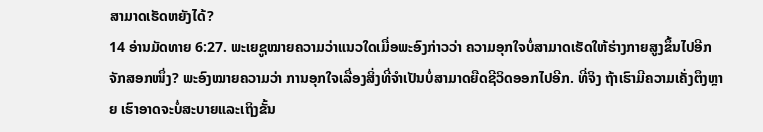ສາມາດເຮັດຫຍັງໄດ້?
14 ອ່ານມັດທາຍ 6:27. ພະເຍຊູໝາຍຄວາມວ່າແນວໃດເມື່ອພະອົງກ່າວວ່າ ຄວາມອຸກໃຈບໍ່ສາມາດເຮັດໃຫ້ຮ່າງກາຍສູງຂຶ້ນໄປອີກຈັກສອກໜຶ່ງ? ພະອົງໝາຍຄວາມວ່າ ການອຸກໃຈເລື່ອງສິ່ງທີ່ຈຳເປັນບໍ່ສາມາດຍືດຊີວິດອອກໄປອີກ. ທີ່ຈິງ ຖ້າເຮົາມີຄວາມເຄັ່ງຕຶງຫຼາຍ ເຮົາອາດຈະບໍ່ສະບາຍແລະເຖິງຂັ້ນ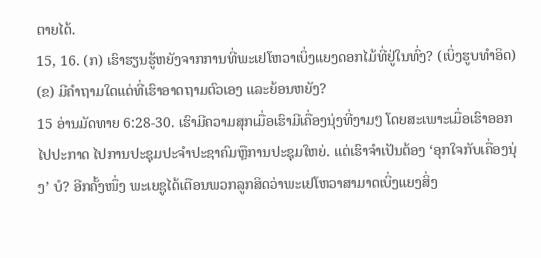ຕາຍໄດ້.
15, 16. (ກ) ເຮົາຮຽນຮູ້ຫຍັງຈາກການທີ່ພະເຢໂຫວາເບິ່ງແຍງດອກໄມ້ທີ່ຢູ່ໃນທົ່ງ? (ເບິ່ງຮູບທຳອິດ) (ຂ) ມີຄຳຖາມໃດແດ່ທີ່ເຮົາອາດຖາມຕົວເອງ ແລະຍ້ອນຫຍັງ?
15 ອ່ານມັດທາຍ 6:28-30. ເຮົາມີຄວາມສຸກເມື່ອເຮົາມີເຄື່ອງນຸ່ງທີ່ງາມໆ ໂດຍສະເພາະເມື່ອເຮົາອອກໄປປະກາດ ໄປການປະຊຸມປະຈຳປະຊາຄົມຫຼືການປະຊຸມໃຫຍ່. ແຕ່ເຮົາຈຳເປັນຕ້ອງ ‘ອຸກໃຈກັບເຄື່ອງນຸ່ງ’ ບໍ? ອີກຄັ້ງໜຶ່ງ ພະເຍຊູໄດ້ເຕືອນພວກລູກສິດວ່າພະເຢໂຫວາສາມາດເບິ່ງແຍງສິ່ງ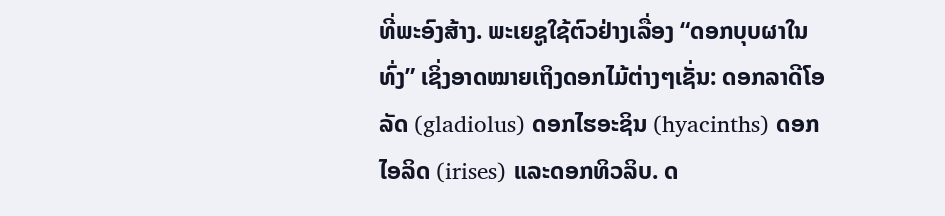ທີ່ພະອົງສ້າງ. ພະເຍຊູໃຊ້ຕົວຢ່າງເລື່ອງ “ດອກບຸບຜາໃນທົ່ງ” ເຊິ່ງອາດໝາຍເຖິງດອກໄມ້ຕ່າງໆເຊັ່ນ: ດອກລາດີໂອລັດ (gladiolus) ດອກໄຮອະຊິນ (hyacinths) ດອກໄອລິດ (irises) ແລະດອກທິວລິບ. ດ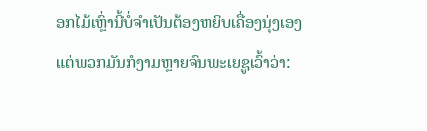ອກໄມ້ເຫຼົ່ານີ້ບໍ່ຈຳເປັນຕ້ອງຫຍິບເຄື່ອງນຸ່ງເອງ ແຕ່ພວກມັນກໍງາມຫຼາຍຈົນພະເຍຊູເວົ້າວ່າ: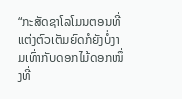“ກະສັດຊາໂລໂມນຕອນທີ່ແຕ່ງຕົວເຕັມຍົດກໍຍັງບໍ່ງາມເທົ່າກັບດອກໄມ້ດອກໜຶ່ງທີ່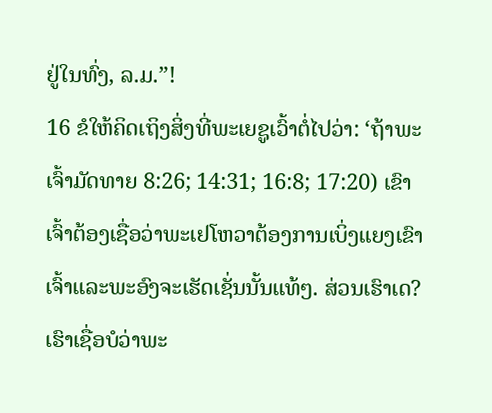ຢູ່ໃນທົ່ງ, ລ.ມ.”!
16 ຂໍໃຫ້ຄິດເຖິງສິ່ງທີ່ພະເຍຊູເວົ້າຕໍ່ໄປວ່າ: ‘ຖ້າພະເຈົ້າມັດທາຍ 8:26; 14:31; 16:8; 17:20) ເຂົາເຈົ້າຕ້ອງເຊື່ອວ່າພະເຢໂຫວາຕ້ອງການເບິ່ງແຍງເຂົາເຈົ້າແລະພະອົງຈະເຮັດເຊັ່ນນັ້ນແທ້ໆ. ສ່ວນເຮົາເດ? ເຮົາເຊື່ອບໍວ່າພະ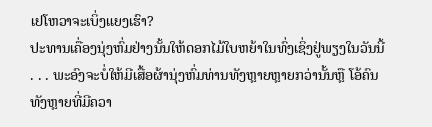ເຢໂຫວາຈະເບິ່ງແຍງເຮົາ?
ປະທານເຄື່ອງນຸ່ງຫົ່ມຢ່າງນັ້ນໃຫ້ດອກໄມ້ໃບຫຍ້າໃນທົ່ງເຊິ່ງຢູ່ພຽງໃນວັນນີ້ . . . ພະອົງຈະບໍ່ໃຫ້ມີເສື້ອຜ້ານຸ່ງຫົ່ມທ່ານທັງຫຼາຍຫຼາຍກວ່ານັ້ນຫຼື ໂອ້ຄົນທັງຫຼາຍທີ່ມີຄວາ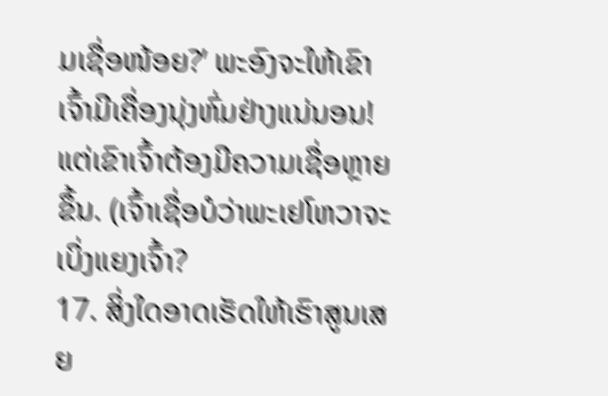ມເຊື່ອໜ້ອຍ?’ ພະອົງຈະໃຫ້ເຂົາເຈົ້າມີເຄື່ອງນຸ່ງຫົ່ມຢ່າງແນ່ນອນ! ແຕ່ເຂົາເຈົ້າຕ້ອງມີຄວາມເຊື່ອຫຼາຍຂຶ້ນ. (ເຈົ້າເຊື່ອບໍວ່າພະເຢໂຫວາຈະເບິ່ງແຍງເຈົ້າ?
17. ສິ່ງໃດອາດເຮັດໃຫ້ເຮົາສູນເສຍ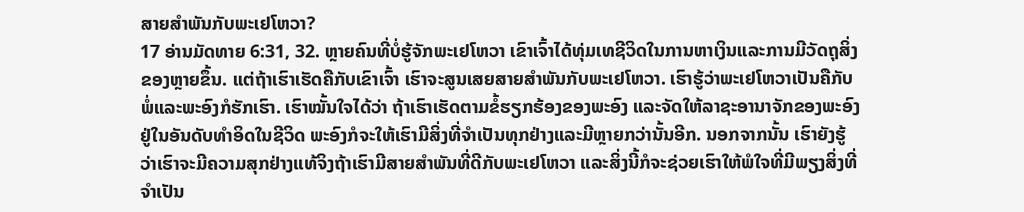ສາຍສຳພັນກັບພະເຢໂຫວາ?
17 ອ່ານມັດທາຍ 6:31, 32. ຫຼາຍຄົນທີ່ບໍ່ຮູ້ຈັກພະເຢໂຫວາ ເຂົາເຈົ້າໄດ້ທຸ່ມເທຊີວິດໃນການຫາເງິນແລະການມີວັດຖຸສິ່ງຂອງຫຼາຍຂຶ້ນ. ແຕ່ຖ້າເຮົາເຮັດຄືກັບເຂົາເຈົ້າ ເຮົາຈະສູນເສຍສາຍສຳພັນກັບພະເຢໂຫວາ. ເຮົາຮູ້ວ່າພະເຢໂຫວາເປັນຄືກັບພໍ່ແລະພະອົງກໍຮັກເຮົາ. ເຮົາໝັ້ນໃຈໄດ້ວ່າ ຖ້າເຮົາເຮັດຕາມຂໍ້ຮຽກຮ້ອງຂອງພະອົງ ແລະຈັດໃຫ້ລາຊະອານາຈັກຂອງພະອົງຢູ່ໃນອັນດັບທຳອິດໃນຊີວິດ ພະອົງກໍຈະໃຫ້ເຮົາມີສິ່ງທີ່ຈຳເປັນທຸກຢ່າງແລະມີຫຼາຍກວ່ານັ້ນອີກ. ນອກຈາກນັ້ນ ເຮົາຍັງຮູ້ວ່າເຮົາຈະມີຄວາມສຸກຢ່າງແທ້ຈິງຖ້າເຮົາມີສາຍສຳພັນທີ່ດີກັບພະເຢໂຫວາ ແລະສິ່ງນີ້ກໍຈະຊ່ວຍເຮົາໃຫ້ພໍໃຈທີ່ມີພຽງສິ່ງທີ່ຈຳເປັນ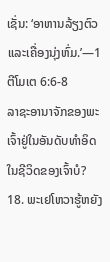ເຊັ່ນ: ‘ອາຫານລ້ຽງຕົວແລະເຄື່ອງນຸ່ງຫົ່ມ.’—1 ຕີໂມເຕ 6:6-8
ລາຊະອານາຈັກຂອງພະເຈົ້າຢູ່ໃນອັນດັບທຳອິດໃນຊີວິດຂອງເຈົ້າບໍ?
18. ພະເຢໂຫວາຮູ້ຫຍັງ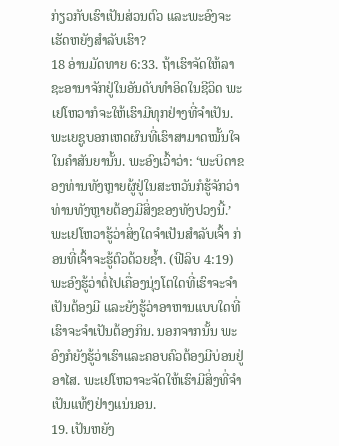ກ່ຽວກັບເຮົາເປັນສ່ວນຕົວ ແລະພະອົງຈະເຮັດຫຍັງສຳລັບເຮົາ?
18 ອ່ານມັດທາຍ 6:33. ຖ້າເຮົາຈັດໃຫ້ລາຊະອານາຈັກຢູ່ໃນອັນດັບທຳອິດໃນຊີວິດ ພະເຢໂຫວາກໍຈະໃຫ້ເຮົາມີທຸກຢ່າງທີ່ຈຳເປັນ. ພະເຍຊູບອກເຫດຜົນທີ່ເຮົາສາມາດໝັ້ນໃຈໃນຄຳສັນຍານັ້ນ. ພະອົງເວົ້າວ່າ: ‘ພະບິດາຂອງທ່ານທັງຫຼາຍຜູ້ຢູ່ໃນສະຫວັນກໍຮູ້ຈັກວ່າທ່ານທັງຫຼາຍຕ້ອງມີສິ່ງຂອງທັງປວງນີ້.’ ພະເຢໂຫວາຮູ້ວ່າສິ່ງໃດຈຳເປັນສຳລັບເຈົ້າ ກ່ອນທີ່ເຈົ້າຈະຮູ້ຕົວດ້ວຍຊໍ້າ. (ຟີລິບ 4:19) ພະອົງຮູ້ວ່າຕໍ່ໄປເຄື່ອງນຸ່ງໂຕໃດທີ່ເຮົາຈະຈຳເປັນຕ້ອງມີ ແລະຍັງຮູ້ວ່າອາຫານແບບໃດທີ່ເຮົາຈະຈຳເປັນຕ້ອງກິນ. ນອກຈາກນັ້ນ ພະອົງກໍຍັງຮູ້ວ່າເຮົາແລະຄອບຄົວຕ້ອງມີບ່ອນຢູ່ອາໄສ. ພະເຢໂຫວາຈະຈັດໃຫ້ເຮົາມີສິ່ງທີ່ຈຳເປັນແທ້ໆຢ່າງແນ່ນອນ.
19. ເປັນຫຍັງ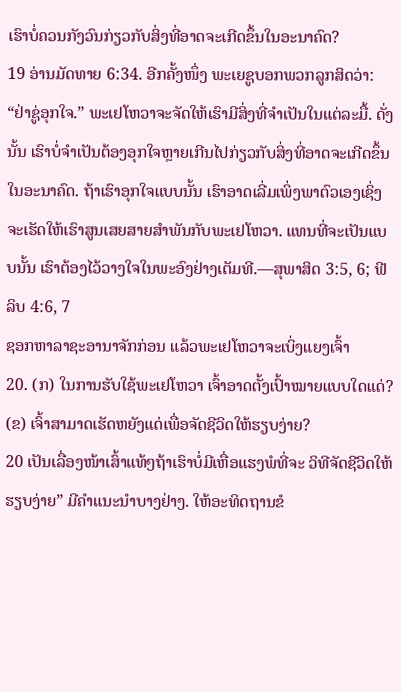ເຮົາບໍ່ຄວນກັງວົນກ່ຽວກັບສິ່ງທີ່ອາດຈະເກີດຂຶ້ນໃນອະນາຄົດ?
19 ອ່ານມັດທາຍ 6:34. ອີກຄັ້ງໜຶ່ງ ພະເຍຊູບອກພວກລູກສິດວ່າ: “ຢ່າຊູ່ອຸກໃຈ.” ພະເຢໂຫວາຈະຈັດໃຫ້ເຮົາມີສິ່ງທີ່ຈຳເປັນໃນແຕ່ລະມື້. ດັ່ງນັ້ນ ເຮົາບໍ່ຈຳເປັນຕ້ອງອຸກໃຈຫຼາຍເກີນໄປກ່ຽວກັບສິ່ງທີ່ອາດຈະເກີດຂຶ້ນໃນອະນາຄົດ. ຖ້າເຮົາອຸກໃຈແບບນັ້ນ ເຮົາອາດເລີ່ມເພິ່ງພາຕົວເອງເຊິ່ງຈະເຮັດໃຫ້ເຮົາສູນເສຍສາຍສຳພັນກັບພະເຢໂຫວາ. ແທນທີ່ຈະເປັນແບບນັ້ນ ເຮົາຕ້ອງໄວ້ວາງໃຈໃນພະອົງຢ່າງເຕັມທີ.—ສຸພາສິດ 3:5, 6; ຟີລິບ 4:6, 7
ຊອກຫາລາຊະອານາຈັກກ່ອນ ແລ້ວພະເຢໂຫວາຈະເບິ່ງແຍງເຈົ້າ
20. (ກ) ໃນການຮັບໃຊ້ພະເຢໂຫວາ ເຈົ້າອາດຕັ້ງເປົ້າໝາຍແບບໃດແດ່? (ຂ) ເຈົ້າສາມາດເຮັດຫຍັງແດ່ເພື່ອຈັດຊີວິດໃຫ້ຮຽບງ່າຍ?
20 ເປັນເລື່ອງໜ້າເສົ້າແທ້ໆຖ້າເຮົາບໍ່ມີເຫື່ອແຮງພໍທີ່ຈະ ວິທີຈັດຊີວິດໃຫ້ຮຽບງ່າຍ” ມີຄຳແນະນຳບາງຢ່າງ. ໃຫ້ອະທິດຖານຂໍ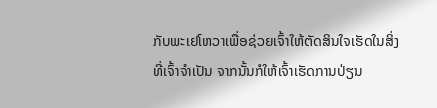ກັບພະເຢໂຫວາເພື່ອຊ່ວຍເຈົ້າໃຫ້ຕັດສິນໃຈເຮັດໃນສິ່ງທີ່ເຈົ້າຈຳເປັນ ຈາກນັ້ນກໍໃຫ້ເຈົ້າເຮັດການປ່ຽນ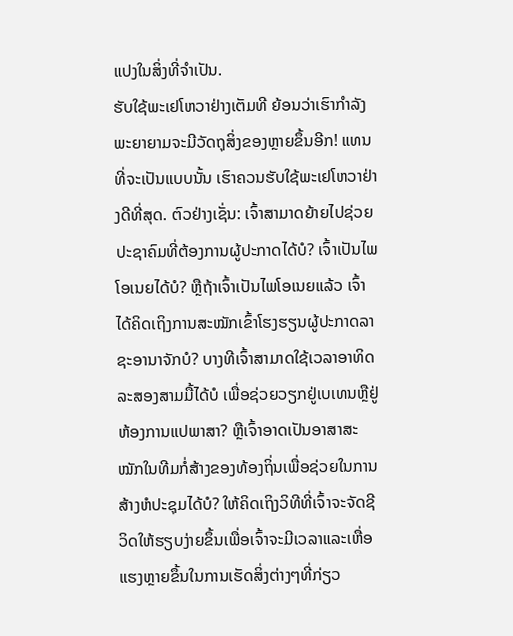ແປງໃນສິ່ງທີ່ຈຳເປັນ.
ຮັບໃຊ້ພະເຢໂຫວາຢ່າງເຕັມທີ ຍ້ອນວ່າເຮົາກຳລັງພະຍາຍາມຈະມີວັດຖຸສິ່ງຂອງຫຼາຍຂຶ້ນອີກ! ແທນທີ່ຈະເປັນແບບນັ້ນ ເຮົາຄວນຮັບໃຊ້ພະເຢໂຫວາຢ່າງດີທີ່ສຸດ. ຕົວຢ່າງເຊັ່ນ: ເຈົ້າສາມາດຍ້າຍໄປຊ່ວຍປະຊາຄົມທີ່ຕ້ອງການຜູ້ປະກາດໄດ້ບໍ? ເຈົ້າເປັນໄພໂອເນຍໄດ້ບໍ? ຫຼືຖ້າເຈົ້າເປັນໄພໂອເນຍແລ້ວ ເຈົ້າໄດ້ຄິດເຖິງການສະໝັກເຂົ້າໂຮງຮຽນຜູ້ປະກາດລາຊະອານາຈັກບໍ? ບາງທີເຈົ້າສາມາດໃຊ້ເວລາອາທິດລະສອງສາມມື້ໄດ້ບໍ ເພື່ອຊ່ວຍວຽກຢູ່ເບເທນຫຼືຢູ່ຫ້ອງການແປພາສາ? ຫຼືເຈົ້າອາດເປັນອາສາສະໝັກໃນທີມກໍ່ສ້າງຂອງທ້ອງຖິ່ນເພື່ອຊ່ວຍໃນການສ້າງຫໍປະຊຸມໄດ້ບໍ? ໃຫ້ຄິດເຖິງວິທີທີ່ເຈົ້າຈະຈັດຊີວິດໃຫ້ຮຽບງ່າຍຂຶ້ນເພື່ອເຈົ້າຈະມີເວລາແລະເຫື່ອແຮງຫຼາຍຂຶ້ນໃນການເຮັດສິ່ງຕ່າງໆທີ່ກ່ຽວ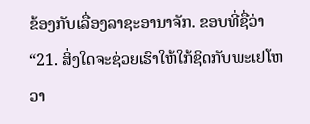ຂ້ອງກັບເລື່ອງລາຊະອານາຈັກ. ຂອບທີ່ຊື່ວ່າ “21. ສິ່ງໃດຈະຊ່ວຍເຮົາໃຫ້ໃກ້ຊິດກັບພະເຢໂຫວາ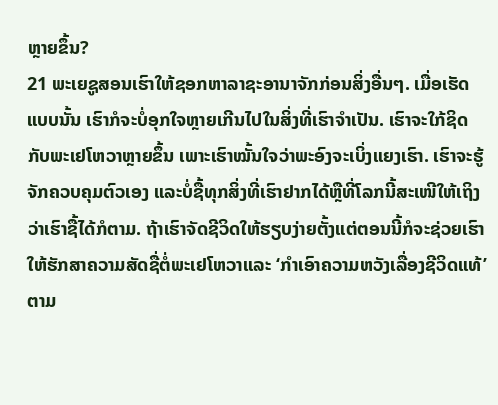ຫຼາຍຂຶ້ນ?
21 ພະເຍຊູສອນເຮົາໃຫ້ຊອກຫາລາຊະອານາຈັກກ່ອນສິ່ງອື່ນໆ. ເມື່ອເຮັດແບບນັ້ນ ເຮົາກໍຈະບໍ່ອຸກໃຈຫຼາຍເກີນໄປໃນສິ່ງທີ່ເຮົາຈຳເປັນ. ເຮົາຈະໃກ້ຊິດກັບພະເຢໂຫວາຫຼາຍຂຶ້ນ ເພາະເຮົາໝັ້ນໃຈວ່າພະອົງຈະເບິ່ງແຍງເຮົາ. ເຮົາຈະຮູ້ຈັກຄວບຄຸມຕົວເອງ ແລະບໍ່ຊື້ທຸກສິ່ງທີ່ເຮົາຢາກໄດ້ຫຼືທີ່ໂລກນີ້ສະເໜີໃຫ້ເຖິງວ່າເຮົາຊື້ໄດ້ກໍຕາມ. ຖ້າເຮົາຈັດຊີວິດໃຫ້ຮຽບງ່າຍຕັ້ງແຕ່ຕອນນີ້ກໍຈະຊ່ວຍເຮົາໃຫ້ຮັກສາຄວາມສັດຊື່ຕໍ່ພະເຢໂຫວາແລະ ‘ກຳເອົາຄວາມຫວັງເລື່ອງຊີວິດແທ້’ ຕາມ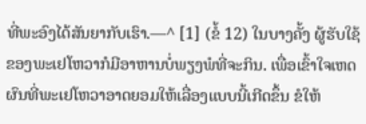ທີ່ພະອົງໄດ້ສັນຍາກັບເຮົາ.—^ [1] (ຂໍ້ 12) ໃນບາງຄັ້ງ ຜູ້ຮັບໃຊ້ຂອງພະເຢໂຫວາກໍມີອາຫານບໍ່ພຽງພໍທີ່ຈະກິນ. ເພື່ອເຂົ້າໃຈເຫດຜົນທີ່ພະເຢໂຫວາອາດຍອມໃຫ້ເລື່ອງແບບນີ້ເກີດຂຶ້ນ ຂໍໃຫ້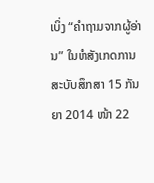ເບິ່ງ “ຄຳຖາມຈາກຜູ້ອ່ານ” ໃນຫໍສັງເກດການ ສະບັບສຶກສາ 15 ກັນຍາ 2014 ໜ້າ 22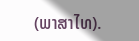(ພາສາໄທ).